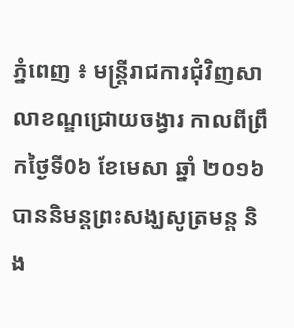ភ្នំពេញ ៖ មន្ត្រីរាជការជុំវិញសាលាខណ្ឌជ្រោយចង្វារ កាលពីព្រឹកថ្ងៃទី0៦ ខែមេសា ឆ្នាំ ២០១៦ បាននិមន្តព្រះសង្ឃសូត្រមន្ត និង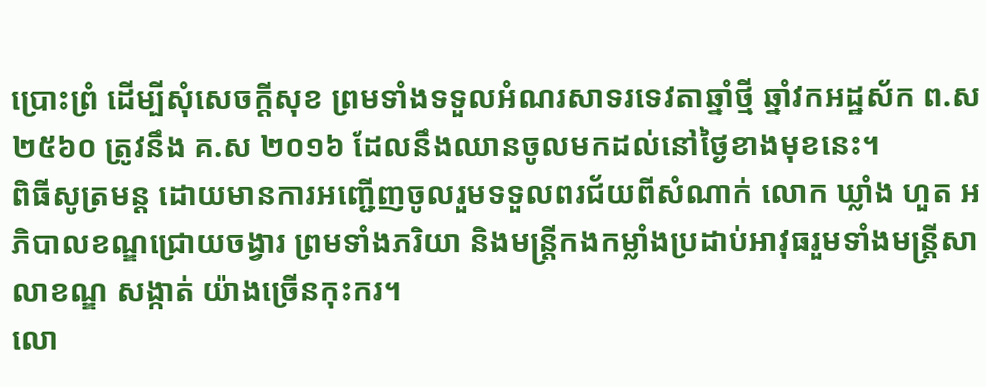ប្រោះព្រំ ដើម្បីសុំសេចក្តីសុខ ព្រមទាំងទទួលអំណរសាទរទេវតាឆ្នាំថ្មី ឆ្នាំវកអដ្ឋស័ក ព.ស ២៥៦០ ត្រូវនឹង គ.ស ២០១៦ ដែលនឹងឈានចូលមកដល់នៅថ្ងៃខាងមុខនេះ។
ពិធីសូត្រមន្ត ដោយមានការអញ្ជើញចូលរួមទទួលពរជ័យពីសំណាក់ លោក ឃ្លាំង ហួត អភិបាលខណ្ឌជ្រោយចង្វារ ព្រមទាំងភរិយា និងមន្ត្រីកងកម្លាំងប្រដាប់អាវុធរួមទាំងមន្រ្តីសាលាខណ្ឌ សង្កាត់ យ៉ាងច្រើនកុះករ។
លោ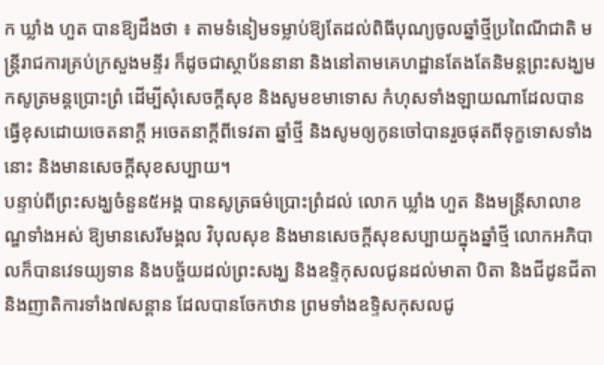ក ឃ្លាំង ហួត បានឱ្យដឹងថា ៖ តាមទំនៀមទម្លាប់ឱ្យតែដល់ពិធីបុណ្យចូលឆ្នាំថ្មីប្រពៃណីជាតិ មន្ត្រីរាជការគ្រប់ក្រសួងមន្ទីរ ក៏ដូចជាស្ថាប័ននានា និងនៅតាមគេហដ្ឋានតែងតែនិមន្តព្រះសង្ឃមកសូត្រមន្តប្រោះព្រំ ដើម្បីសុំសេចក្តីសុខ និងសូមខមាទោស កំហុសទាំងឡាយណាដែលបានធ្វើខុសដោយចេតនាក្តី អចេតនាក្តីពីទេវតា ឆ្នាំថ្មី និងសូមឲ្យកូនចៅបានរួចផុតពីទុក្ខទោសទាំងនោះ និងមានសេចក្តីសុខសប្បាយ។
បន្ទាប់ពីព្រះសង្ឃចំនួន៥អង្គ បានសូត្រធម៌ប្រោះព្រំដល់ លោក ឃ្លាំង ហួត និងមន្ត្រីសាលាខណ្ឌទាំងអស់ ឱ្យមានសេរីមង្គល វិបុលសុខ និងមានសេចក្តីសុខសប្បាយក្នុងឆ្នាំថ្មី លោកអភិបាលក៏បានវេទយ្យទាន និងបច្ច័យដល់ព្រះសង្ឃ និងឧទ្ទិកុសលជូនដល់មាតា បិតា និងជីដូនជីតា និងញាតិការទាំង៧សន្តាន ដែលបានចែកឋាន ព្រមទាំងឧទ្ទិសកុសលជូ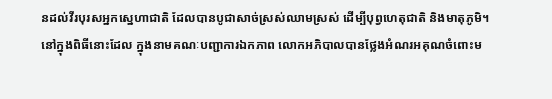នដល់វីរបុរសអ្នកស្នេហាជាតិ ដែលបានបូជាសាច់ស្រស់ឈាមស្រស់ ដើម្បីបុព្វហេតុជាតិ និងមាតុភូមិ។
នៅក្នុងពិធីនោះដែល ក្នុងនាមគណៈបញ្ជាការឯកភាព លោកអភិបាលបានថ្លែងអំណរអគុណចំពោះម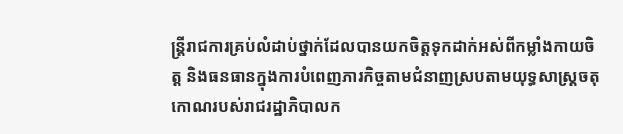ន្ត្រីរាជការគ្រប់លំដាប់ថ្នាក់ដែលបានយកចិត្តទុកដាក់អស់ពីកម្លាំងកាយចិត្ត និងធនធានក្នុងការបំពេញភារកិច្ចតាមជំនាញស្របតាមយុទ្ធសាស្ត្រចតុកោណរបស់រាជរដ្ឋាភិបាលក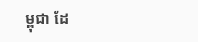ម្ពុជា ដែ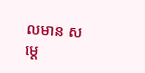លមាន សម្ដេ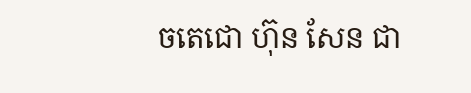ចតេជោ ហ៊ុន សែន ជា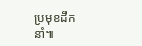ប្រមុខដឹកនាំ៕